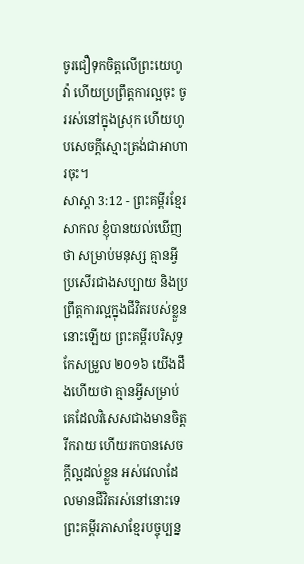ចូរជឿទុកចិត្តលើព្រះយេហូវ៉ា ហើយប្រព្រឹត្តការល្អចុះ ចូររស់នៅក្នុងស្រុក ហើយហូបសេចក្ដីស្មោះត្រង់ជាអាហារចុះ។
សាស្តា 3:12 - ព្រះគម្ពីរខ្មែរសាកល ខ្ញុំបានយល់ឃើញថា សម្រាប់មនុស្ស គ្មានអ្វីប្រសើរជាងសប្បាយ និងប្រព្រឹត្តការល្អក្នុងជីវិតរបស់ខ្លួននោះឡើយ ព្រះគម្ពីរបរិសុទ្ធកែសម្រួល ២០១៦ យើងដឹងហើយថា គ្មានអ្វីសម្រាប់គេដែលវិសេសជាងមានចិត្តរីករាយ ហើយរកបានសេចក្ដីល្អដល់ខ្លួន អស់វេលាដែលមានជីវិតរស់នៅនោះទេ ព្រះគម្ពីរភាសាខ្មែរបច្ចុប្បន្ន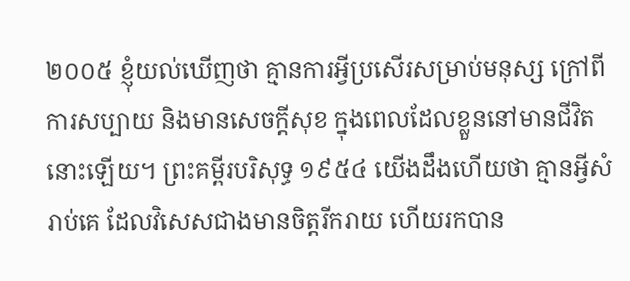២០០៥ ខ្ញុំយល់ឃើញថា គ្មានការអ្វីប្រសើរសម្រាប់មនុស្ស ក្រៅពីការសប្បាយ និងមានសេចក្ដីសុខ ក្នុងពេលដែលខ្លួននៅមានជីវិតនោះឡើយ។ ព្រះគម្ពីរបរិសុទ្ធ ១៩៥៤ យើងដឹងហើយថា គ្មានអ្វីសំរាប់គេ ដែលវិសេសជាងមានចិត្តរីករាយ ហើយរកបាន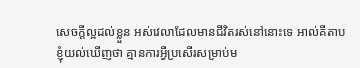សេចក្ដីល្អដល់ខ្លួន អស់វេលាដែលមានជីវិតរស់នៅនោះទេ អាល់គីតាប ខ្ញុំយល់ឃើញថា គ្មានការអ្វីប្រសើរសម្រាប់ម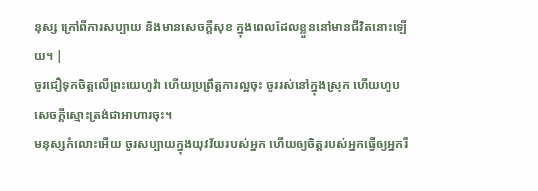នុស្ស ក្រៅពីការសប្បាយ និងមានសេចក្ដីសុខ ក្នុងពេលដែលខ្លួននៅមានជីវិតនោះឡើយ។ |
ចូរជឿទុកចិត្តលើព្រះយេហូវ៉ា ហើយប្រព្រឹត្តការល្អចុះ ចូររស់នៅក្នុងស្រុក ហើយហូបសេចក្ដីស្មោះត្រង់ជាអាហារចុះ។
មនុស្សកំលោះអើយ ចូរសប្បាយក្នុងយុវវ័យរបស់អ្នក ហើយឲ្យចិត្តរបស់អ្នកធ្វើឲ្យអ្នករី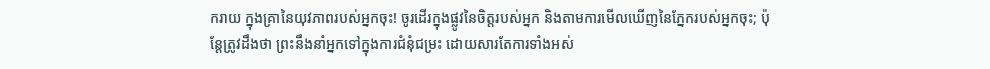ករាយ ក្នុងគ្រានៃយុវភាពរបស់អ្នកចុះ! ចូរដើរក្នុងផ្លូវនៃចិត្តរបស់អ្នក និងតាមការមើលឃើញនៃភ្នែករបស់អ្នកចុះ; ប៉ុន្តែត្រូវដឹងថា ព្រះនឹងនាំអ្នកទៅក្នុងការជំនុំជម្រះ ដោយសារតែការទាំងអស់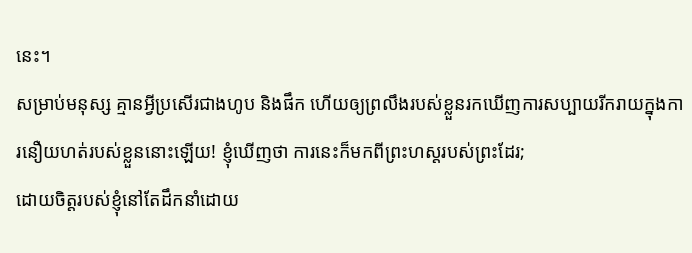នេះ។
សម្រាប់មនុស្ស គ្មានអ្វីប្រសើរជាងហូប និងផឹក ហើយឲ្យព្រលឹងរបស់ខ្លួនរកឃើញការសប្បាយរីករាយក្នុងការនឿយហត់របស់ខ្លួននោះឡើយ! ខ្ញុំឃើញថា ការនេះក៏មកពីព្រះហស្តរបស់ព្រះដែរ;
ដោយចិត្តរបស់ខ្ញុំនៅតែដឹកនាំដោយ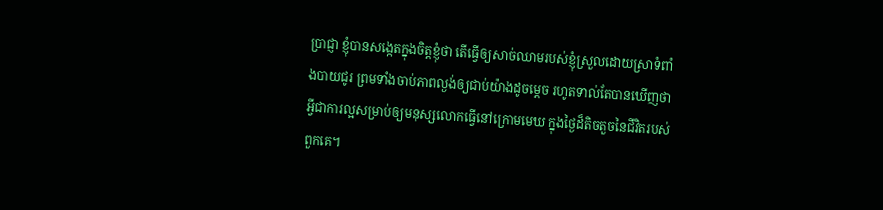ប្រាជ្ញា ខ្ញុំបានសង្កេតក្នុងចិត្តខ្ញុំថា តើធ្វើឲ្យសាច់ឈាមរបស់ខ្ញុំស្រួលដោយស្រាទំពាំងបាយជូរ ព្រមទាំងចាប់ភាពល្ងង់ឲ្យជាប់យ៉ាងដូចម្ដេច រហូតទាល់តែបានឃើញថា អ្វីជាការល្អសម្រាប់ឲ្យមនុស្សលោកធ្វើនៅក្រោមមេឃ ក្នុងថ្ងៃដ៏តិចតួចនៃជីវិតរបស់ពួកគេ។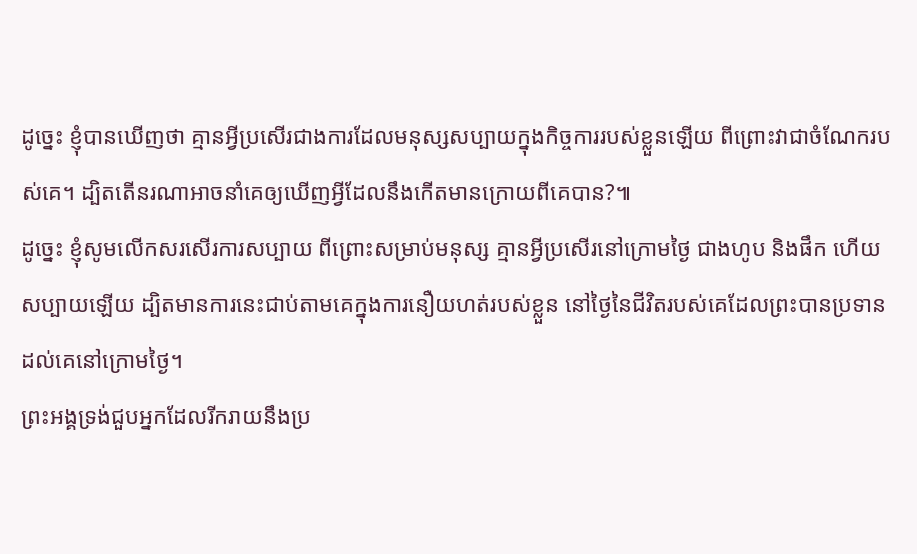ដូច្នេះ ខ្ញុំបានឃើញថា គ្មានអ្វីប្រសើរជាងការដែលមនុស្សសប្បាយក្នុងកិច្ចការរបស់ខ្លួនឡើយ ពីព្រោះវាជាចំណែករបស់គេ។ ដ្បិតតើនរណាអាចនាំគេឲ្យឃើញអ្វីដែលនឹងកើតមានក្រោយពីគេបាន?៕
ដូច្នេះ ខ្ញុំសូមលើកសរសើរការសប្បាយ ពីព្រោះសម្រាប់មនុស្ស គ្មានអ្វីប្រសើរនៅក្រោមថ្ងៃ ជាងហូប និងផឹក ហើយសប្បាយឡើយ ដ្បិតមានការនេះជាប់តាមគេក្នុងការនឿយហត់របស់ខ្លួន នៅថ្ងៃនៃជីវិតរបស់គេដែលព្រះបានប្រទានដល់គេនៅក្រោមថ្ងៃ។
ព្រះអង្គទ្រង់ជួបអ្នកដែលរីករាយនឹងប្រ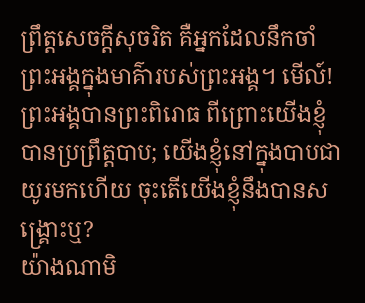ព្រឹត្តសេចក្ដីសុចរិត គឺអ្នកដែលនឹកចាំព្រះអង្គក្នុងមាគ៌ារបស់ព្រះអង្គ។ មើល៍! ព្រះអង្គបានព្រះពិរោធ ពីព្រោះយើងខ្ញុំបានប្រព្រឹត្តបាប; យើងខ្ញុំនៅក្នុងបាបជាយូរមកហើយ ចុះតើយើងខ្ញុំនឹងបានសង្គ្រោះឬ?
យ៉ាងណាមិ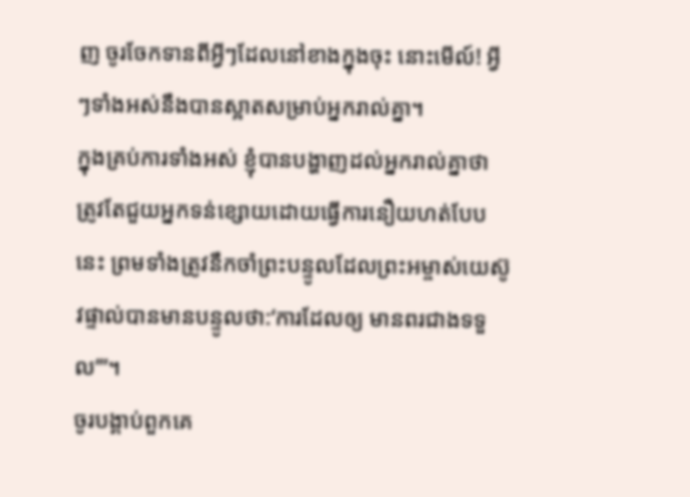ញ ចូរចែកទានពីអ្វីៗដែលនៅខាងក្នុងចុះ នោះមើល៍! អ្វីៗទាំងអស់នឹងបានស្អាតសម្រាប់អ្នករាល់គ្នា។
ក្នុងគ្រប់ការទាំងអស់ ខ្ញុំបានបង្ហាញដល់អ្នករាល់គ្នាថា ត្រូវតែជួយអ្នកទន់ខ្សោយដោយធ្វើការនឿយហត់បែបនេះ ព្រមទាំងត្រូវនឹកចាំព្រះបន្ទូលដែលព្រះអម្ចាស់យេស៊ូវផ្ទាល់បានមានបន្ទូលថា:‘ការដែលឲ្យ មានពរជាងទទួល’”។
ចូរបង្គាប់ពួកគេ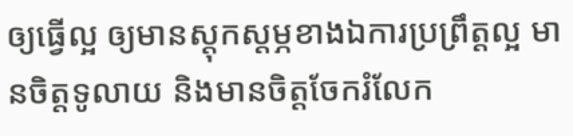ឲ្យធ្វើល្អ ឲ្យមានស្ដុកស្ដម្ភខាងឯការប្រព្រឹត្តល្អ មានចិត្តទូលាយ និងមានចិត្តចែករំលែក